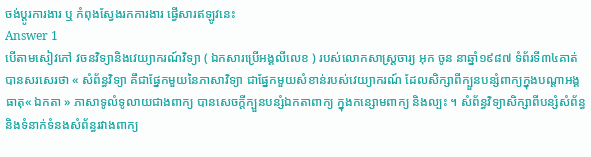ចង់ប្តូរការងារ ឬ កំពុងស្វែងរកការងារ ផ្វើសារឥឡូវនេះ
Answer 1
បើតាមសៀវភៅ វចនវិទ្យានិងវេយ្យាករណ៍វិទ្យា ( ឯកសារប្រើអង្គលីលេខ ) របស់លោកសាស្រ្តចារ្យ អុក ចូន នាឆ្នាំ១៩៨៧ ទំព័រទី៣៤គាត់បានសរសេរថា « សំព័ន្ធវិទ្យា គឹជាផ្នែកមួយនៃភាសាវិទ្យា ជាផ្នែកមួយសំខាន់របស់វេយ្យាករណ៍ ដែលសិក្សាពីក្បួនបន្សំពាក្យក្នុងបណ្តាអង្គធាតុ« ឯកតា » ភាសាទូលំទូលាយជាងពាក្យ បានសេចក្តីក្បួនបន្សំឯកតាពាក្យ ក្នុងកន្សោមពាក្យ និងល្បះ ។ សំព័ន្ធវិទ្យាសិក្សាពីបន្សំសំព័ន្ធ និងទំនាក់ទំនងសំព័ន្ធរវាងពាក្យ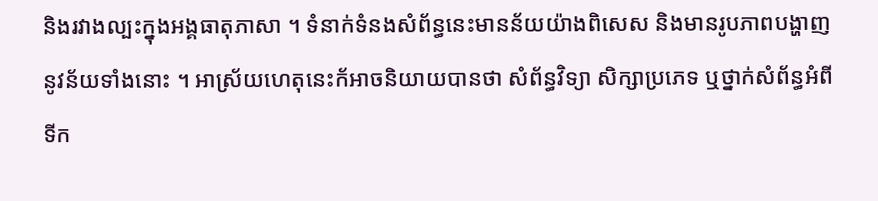និងរវាងល្បះក្នុងអង្គធាតុភាសា ។ ទំនាក់ទំនងសំព័ន្ធនេះមានន័យយ៉ាងពិសេស និងមានរូបភាពបង្ហាញនូវន័យទាំងនោះ ។ អាស្រ័យហេតុនេះក័អាចនិយាយបានថា សំព័ន្ធវិទ្យា សិក្សាប្រភេទ ឬថ្នាក់សំព័ន្ធអំពីទីក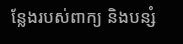ន្លែងរបស់ពាក្យ និងបន្សំ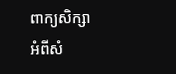ពាក្យសិក្សាអំពីសំ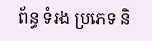ព័ន្ធ ទំរង ប្រភេទ និ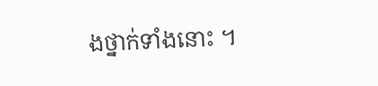ងថ្នាក់ទាំងនោះ ។